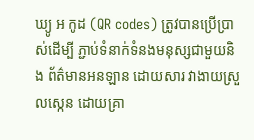ឃ្យូ អ កូដ (QR codes) ត្រូវបានប្រើប្រាស់ដើម្បី ភ្ជាប់ទំនាក់ទំនងមនុស្សជាមួយនិង ព័ត៌មានអនឡាន ដោយសារ វាងាយស្រួលស្កេន ដោយគ្រា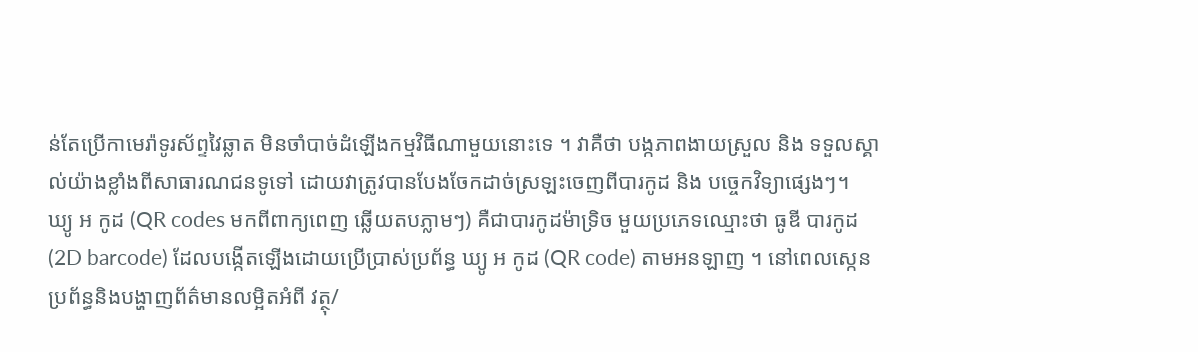ន់តែប្រើកាមេរ៉ាទូរស័ព្ទវៃឆ្លាត មិនចាំបាច់ដំឡើងកម្មវិធីណាមួយនោះទេ ។ វាគឺថា បង្កភាពងាយស្រួល និង ទទួលស្គាល់យ៉ាងខ្លាំងពីសាធារណជនទូទៅ ដោយវាត្រូវបានបែងចែកដាច់ស្រឡះចេញពីបារកូដ និង បច្ចេកវិទ្យាផ្សេងៗ។
ឃ្យូ អ កូដ (QR codes មកពីពាក្យពេញ ឆ្លើយតបភ្លាមៗ) គឺជាបារកូដម៉ាទ្រិច មួយប្រភេទឈ្មោះថា ធូឌី បារកូដ (2D barcode) ដែលបង្កើតឡើងដោយប្រើប្រាស់ប្រព័ន្ធ ឃ្យូ អ កូដ (QR code) តាមអនឡាញ ។ នៅពេលស្កេន ប្រព័ន្ធនិងបង្ហាញព័ត៌មានលម្អិតអំពី វត្ថុ/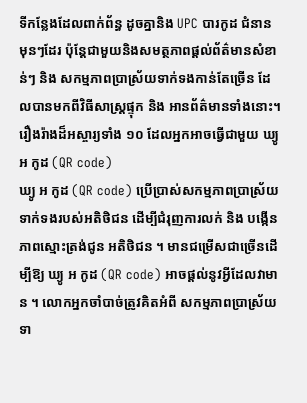ទីកន្លែងដែលពាក់ព័ន្ធ ដូចគ្នានិង UPC បារកូដ ជំនាន មុនៗដែរ ប៉ុន្តែជាមួយនិងសមត្ថភាពផ្ដល់ព័ត៌មានសំខាន់ៗ និង សកម្មភាពប្រាស្រ័យទាក់ទងកាន់តែច្រើន ដែលបានមកពីវិធីសាស្រ្តផ្ទុក និង អានព័ត៌មានទាំងនោះ។
រឿងរ៉ាងដ៏អស្ចារ្យទាំង ១០ ដែលអ្នកអាចធ្វើជាមួយ ឃ្យូ អ កូដ (QR code)
ឃ្យូ អ កូដ (QR code) ប្រើប្រាស់សកម្មភាពប្រាស្រ័យទាក់ទងរបស់អតិថិជន ដើម្បីជំរុញការលក់ និង បង្កើនភាពស្មោះត្រង់ជូន អតិថិជន ។ មានជម្រើសជាច្រើនដើម្បីឱ្យ ឃ្យូ អ កូដ (QR code) អាចផ្ដល់នូវអ្វីដែលវាមាន ។ លោកអ្នកចាំបាច់ត្រូវគិតអំពី សកម្មភាពប្រាស្រ័យទា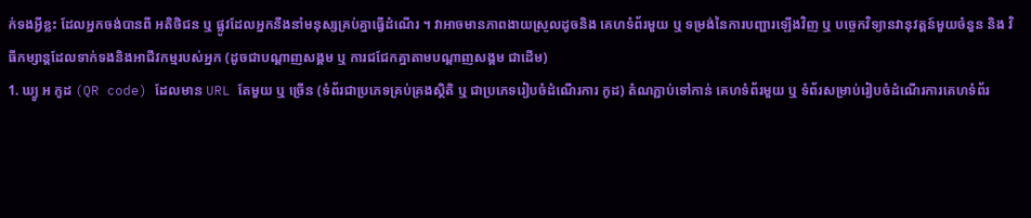ក់ទងអ្វីខ្លះ ដែលអ្នកចង់បានពី អតិថិជន ឬ ផ្លូវដែលអ្នកនឹងនាំមនុស្សគ្រប់គ្នាធ្វើដំណើរ ។ វាអាចមានភាពងាយស្រួលដូចនិង គេហទំព័រមួយ ឬ ទម្រង់នៃការបញ្ជារឡើងវិញ ឬ បច្ចេកវិទ្យានវានុវត្តន៍មួយចំនួន និង វិធីកម្សាន្តដែលទាក់ទងនិងអាជីវកម្មរបស់អ្នក (ដូចជាបណ្ដាញសង្គម ឬ ការជជែកគ្នាតាមបណ្ដាញសង្គម ជាដើម)
1. ឃ្យូ អ កូដ (QR code) ដែលមាន URL តែមួយ ឬ ច្រើន (ទំព័រជាប្រភេទគ្រប់គ្រងស្ថិតិ ឬ ជាប្រភេទរៀបចំដំណើរការ កូដ) តំណភ្ជាប់ទៅកាន់ គេហទំព័រមួយ ឬ ទំព័រសម្រាប់រៀបចំដំណើរការគេហទំព័រ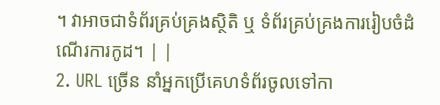។ វាអាចជាទំព័រគ្រប់គ្រងស្ថិតិ ឬ ទំព័រគ្រប់គ្រងការរៀបចំដំណើរការកូដ។ | |
2. URL ច្រើន នាំអ្នកប្រើគេហទំព័រចូលទៅកា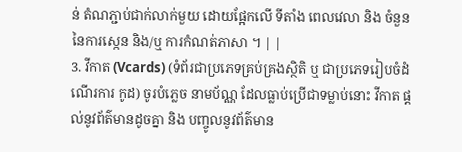ន់ តំណភ្ជាប់ជាក់លាក់មួយ ដោយផ្អែកលើ ទីតាំង ពេលវេលា និង ចំនួននៃការស្កេន និង/ឬ ការកំណត់ភាសា ។ | |
3. វីកាត (Vcards) (ទំព័រជាប្រភេទគ្រប់គ្រងស្ថិតិ ឬ ជាប្រភេទរៀបចំដំណើរការ កូដ) ចូរបំភ្លេច នាមប័ណ្ណ ដែលធ្លាប់ប្រើជាទម្លាប់នោះ វីកាត ផ្ដល់នូវព័ត៌មានដូចគ្នា និង បញ្ចូលនូវព័ត៌មាន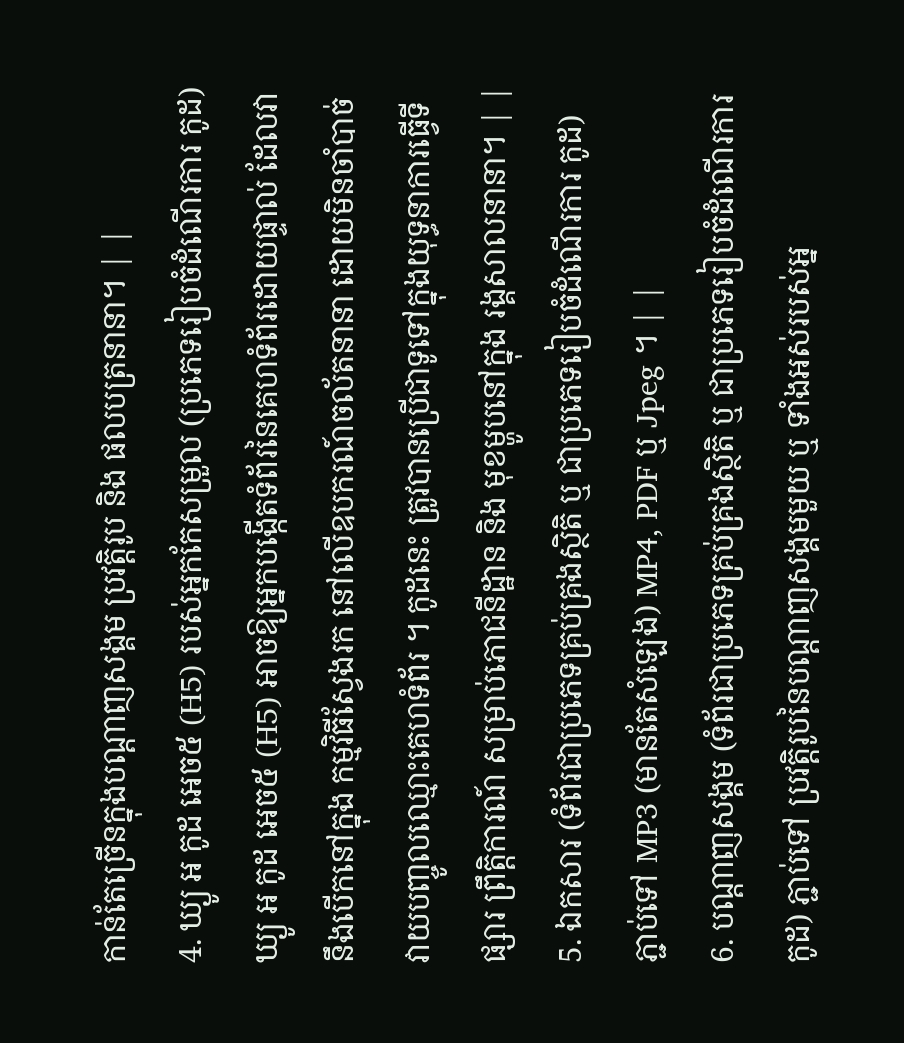កាន់តែច្រើនក្នុងបណ្ដាញសង្គម ប្រវត្តិរូប និង ផលបត្រនានា។ | |
4. ឃ្យូ អ កូដ អេច៥ (H5) របស់អ្នកកែសម្រួល (ប្រភេទរៀបចំដំណើរការ កូដ) ឃ្យូ អ កូដ អេច៥ (H5) អាចឱ្យអ្នកបង្កើតទំព័រនៃគេហទំព័រដោយផ្ទាល់ ដែលវានឹងបើកនៅក្នុង កម្មវិធីស្វែងរក នៅលើឧបករណ៍ចល័តនានា ដោយមិនចាំបាច់ វាយបញ្ចូលឈ្មោះគេហទំព័រ ។ កូដនេះ ត្រូវបានប្រើជាទូទៅក្នុងយុទ្ធនាការធ្វើទីផ្សារ ព្រឹត្តិការណ៍ សម្រាប់ភោជនីដ្ឋាន និង មុខម្ហូបនៅក្នុង រង្គសាលនានា។ | |
5. ឯកសារ (ទំព័រជាប្រភេទគ្រប់គ្រងស្ថិតិ ឬ ជាប្រភេទរៀបចំដំណើរការ កូដ) ភ្ជាប់ទៅ MP3 (មានតែសំឡេង) MP4, PDF ឬ Jpeg ។ | |
6. បណ្ដាញសង្គម (ទំព័រជាប្រភេទគ្រប់គ្រងស្ថិតិ ឬ ជាប្រភេទរៀបចំដំណើរការ កូដ) ភ្ជាប់ទៅ ប្រវត្តិរូបនៃបណ្ដាញសង្គមមួយ ឬ ទាំងអស់របស់អ្ន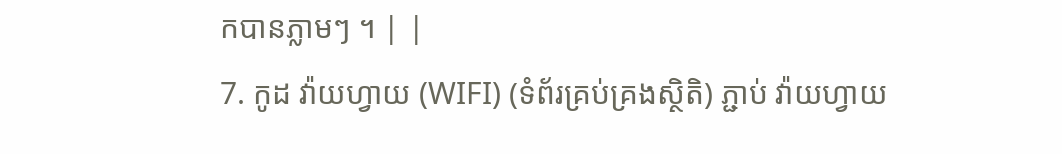កបានភ្លាមៗ ។ | |
7. កូដ វ៉ាយហ្វាយ (WIFI) (ទំព័រគ្រប់គ្រងស្ថិតិ) ភ្ជាប់ វ៉ាយហ្វាយ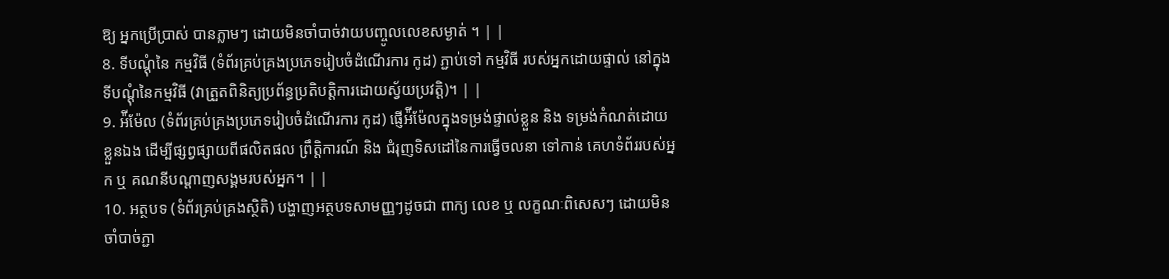ឱ្យ អ្នកប្រើប្រាស់ បានភ្លាមៗ ដោយមិនចាំបាច់វាយបញ្ចូលលេខសម្ងាត់ ។ | |
8. ទីបណ្ដុំនៃ កម្មវិធី (ទំព័រគ្រប់គ្រងប្រភេទរៀបចំដំណើរការ កូដ) ភ្ជាប់ទៅ កម្មវិធី របស់អ្នកដោយផ្ទាល់ នៅក្នុង ទីបណ្ដុំនៃកម្មវិធី (វាត្រួតពិនិត្យប្រព័ន្ធប្រតិបត្តិការដោយស្វ័យប្រវត្តិ)។ | |
9. អ៉ីម៉ែល (ទំព័រគ្រប់គ្រងប្រភេទរៀបចំដំណើរការ កូដ) ផ្ញើអ៉ីម៉ែលក្នុងទម្រង់ផ្ទាល់ខ្លួន និង ទម្រង់កំណត់ដោយខ្លួនឯង ដើម្បីផ្សព្វផ្សាយពីផលិតផល ព្រឹត្តិការណ៍ និង ជំរុញទិសដៅនៃការធ្វើចលនា ទៅកាន់ គេហទំព័ររបស់អ្នក ឬ គណនីបណ្ដាញសង្គមរបស់អ្នក។ | |
10. អត្ថបទ (ទំព័រគ្រប់គ្រងស្ថិតិ) បង្ហាញអត្ថបទសាមញ្ញៗដូចជា ពាក្យ លេខ ឬ លក្ខណៈពិសេសៗ ដោយមិនចាំបាច់ភ្ជា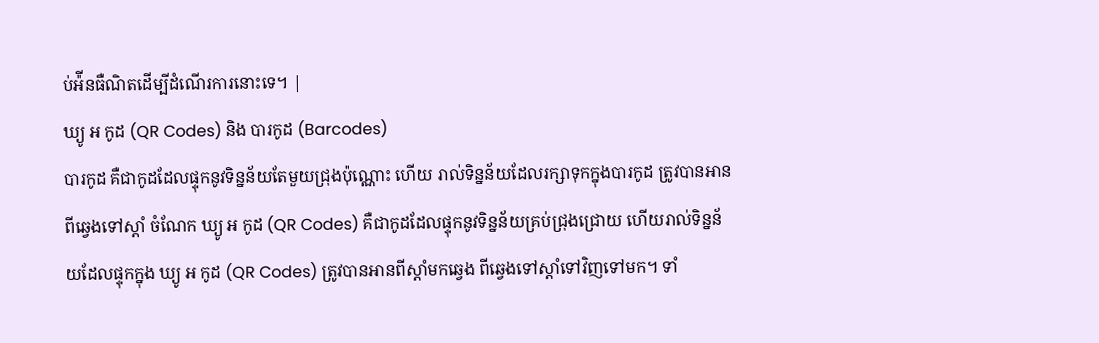ប់អ៉ីនធឺណិតដើម្បីដំណើរការនោះទេ។ |
ឃ្យូ អ កូដ (QR Codes) និង បារកូដ (Barcodes)
បារកូដ គឺជាកូដដែលផ្ទុកនូវទិន្នន័យតែមួយជ្រុងប៉ុណ្ណោះ ហើយ រាល់ទិន្នន័យដែលរក្សាទុកក្នុងបារកូដ ត្រូវបានអានពីឆ្វេងទៅស្ដាំ ចំណែក ឃ្យូ អ កូដ (QR Codes) គឺជាកូដដែលផ្ទុកនូវទិន្នន័យគ្រប់ជ្រុងជ្រោយ ហើយរាល់ទិន្នន័យដែលផ្ទុកក្នុង ឃ្យូ អ កូដ (QR Codes) ត្រូវបានអានពីស្ដាំមកឆ្វេង ពីឆ្វេងទៅស្ដាំទៅវិញទៅមក។ ទាំ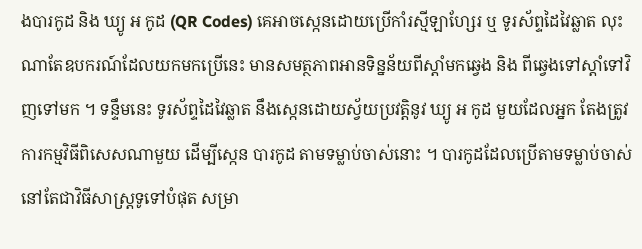ងបារកូដ និង ឃ្យូ អ កូដ (QR Codes) គេអាចស្កេនដោយប្រើកាំរស្មីឡាហ្សែរ ឬ ទូរស័ព្ទដៃវៃឆ្លាត លុះណាតែឧបករណ៍ដែលយកមកប្រើនេះ មានសមត្ថភាពអានទិន្នន័យពីស្ដាំមកឆ្វេង និង ពីឆ្វេងទៅស្ដាំទៅវិញទៅមក ។ ទន្ទឹមនេះ ទូរស័ព្ទដៃវៃឆ្លាត នឹងស្កេនដោយស្វ័យប្រវត្តិនូវ ឃ្យូ អ កូដ មួយដែលអ្នក តែងត្រូវការកម្មវិធីពិសេសណាមួយ ដើម្បីស្កេន បារកូដ តាមទម្លាប់ចាស់នោះ ។ បារកូដដែលប្រើតាមទម្លាប់ចាស់ នៅតែជាវិធីសាស្រ្តទូទៅបំផុត សម្រា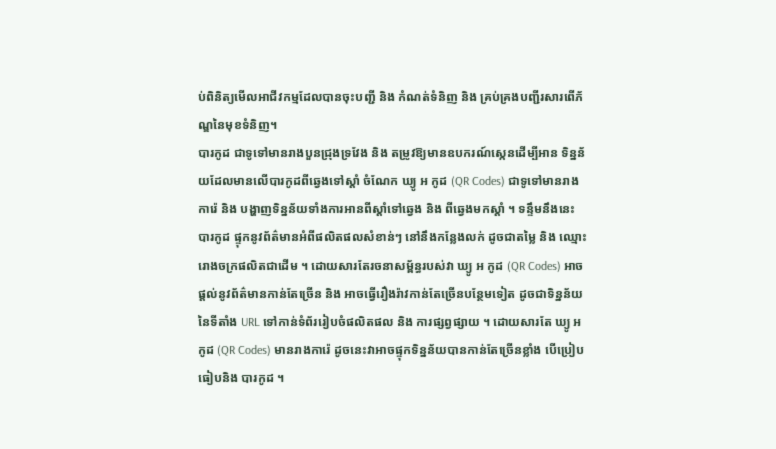ប់ពិនិត្យមើលអាជីវកម្មដែលបានចុះបញ្ជី និង កំណត់ទំនិញ និង គ្រប់គ្រងបញ្ជីរសារពើភ័ណ្ឌនៃមុខទំនិញ។
បារកូដ ជាទូទៅមានរាងបួនជ្រុងទ្រវែង និង តម្រូវឱ្យមានឧបករណ៍ស្កេនដើម្បីអាន ទិន្នន័យដែលមានលើបារកូដពីឆ្វេងទៅស្ដាំ ចំណែក ឃ្យូ អ កូដ (QR Codes) ជាទូទៅមានរាងការ៉េ និង បង្ហាញទិន្នន័យទាំងការអានពីស្ដាំទៅឆ្វេង និង ពីឆ្វេងមកស្ដាំ ។ ទន្ទឹមនឹងនេះ បារកូដ ផ្ទុកនូវព័ត៌មានអំពីផលិតផលសំខាន់ៗ នៅនឹងកន្លែងលក់ ដូចជាតម្លៃ និង ឈ្មោះរោងចក្រផលិតជាដើម ។ ដោយសារតែរចនាសម្ព័ន្ធរបស់វា ឃ្យូ អ កូដ (QR Codes) អាចផ្ដល់នូវព័ត៌មានកាន់តែច្រើន និង អាចធ្វើរឿងរ៉ាវកាន់តែច្រើនបន្ថែមទៀត ដូចជាទិន្នន័យនៃទីតាំង URL ទៅកាន់ទំព័ររៀបចំផលិតផល និង ការផ្សព្វផ្សាយ ។ ដោយសារតែ ឃ្យូ អ កូដ (QR Codes) មានរាងការ៉េ ដូចនេះវាអាចផ្ទុកទិន្នន័យបានកាន់តែច្រើនខ្លាំង បើប្រៀបធៀបនិង បារកូដ ។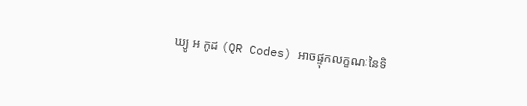ឃ្យូ អ កូដ (QR Codes) អាចផ្ទុកលក្ខណៈនៃទិ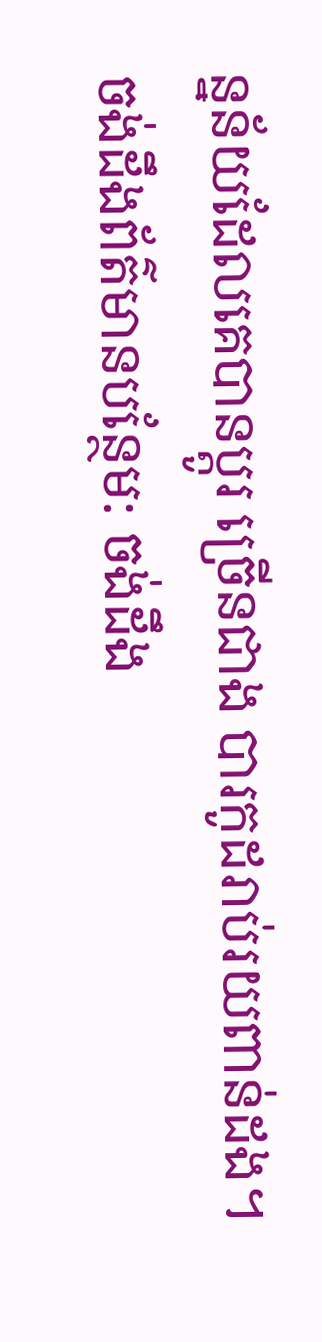ន្នន័យដែលគេបានប្ដូរ ច្រើនជាង បារកូដរាប់រយពាន់ដង។
ចង់ដឹងព័ត៌មានបន្ថែម: ចង់ដឹង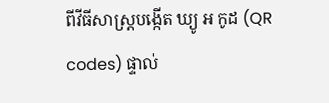ពីវីធីសាស្រ្តបង្កើត ឃ្យូ អ កូដ (QR codes) ផ្ទាល់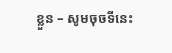ខ្លួន – សូមចុចទីនេះ